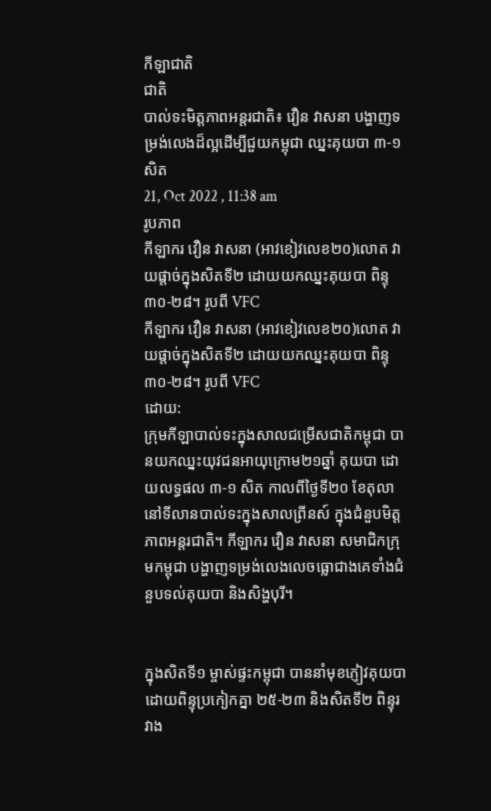កីឡាជាតិ
ជាតិ
បាល់ទះមិត្តភាពអន្តរជាតិ៖ វឿន វាសនា បង្ហាញទម្រង់លេងដ៏ល្អដើម្បីជួយកម្ពុជា ឈ្នះគុយបា ៣-១ សិត
21, Oct 2022 , 11:38 am
រូបភាព
កីឡាករ វឿន វាសនា (អាវខៀវលេខ២០)លោត វាយផ្តាច់ក្នុងសិតទី២ ដោយយកឈ្នះគុយបា ពិន្ទុ ៣០-២៨។ រូបពី VFC
កីឡាករ វឿន វាសនា (អាវខៀវលេខ២០)លោត វាយផ្តាច់ក្នុងសិតទី២ ដោយយកឈ្នះគុយបា ពិន្ទុ ៣០-២៨។ រូបពី VFC
ដោយ:
ក្រុមកីឡាបាល់ទះក្នុងសាលជម្រើសជាតិកម្ពុជា បានយកឈ្នះយុវជនអាយុក្រោម២១ឆ្នាំ គុយបា ដោយលទ្ធផល ៣-១ សិត កាលពីថ្ងៃទី២០ ខែតុលា នៅទីលានបាល់ទះក្នុងសាលព្រីនស៍ ក្នុងជំនួបមិត្តភាពអន្តរជាតិ។ កីឡាករ វឿន វាសនា សមាជិកក្រុមកម្ពុជា បង្ហាញទម្រង់លេងលេចធ្លោជាងគេទាំងជំនួបទល់គុយបា និងសិង្ហបុរី។


ក្នុងសិតទី១ ម្ចាស់ផ្ទះកម្ពុជា បាននាំមុខភ្ញៀវគុយបា ដោយពិន្ទុប្រកៀកគ្នា ២៥-២៣ និងសិតទី២ ពិន្ទុរវាង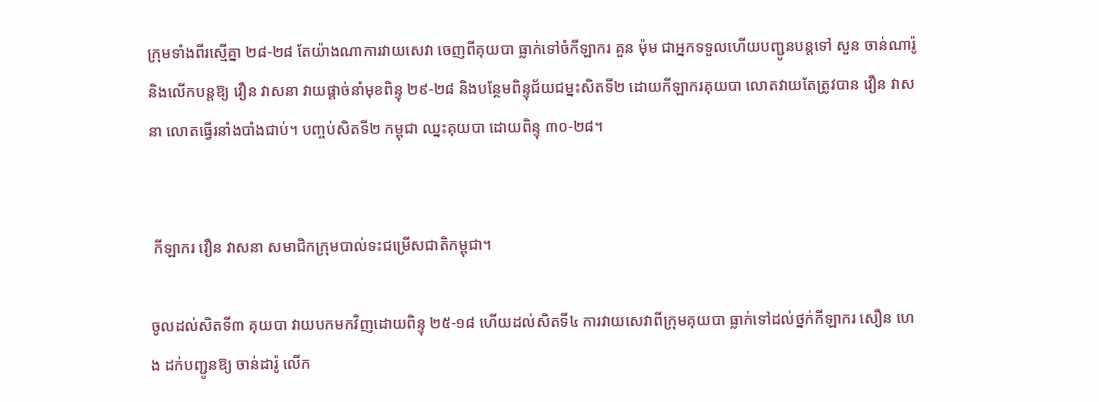ក្រុមទាំងពីរស្មើគ្នា ២៨-២៨ តែយ៉ាងណាការវាយសេវា ចេញពីគុយបា ធ្លាក់ទៅចំកីឡាករ គួន ម៉ុម ជាអ្នកទទួលហើយបញ្ជូនបន្តទៅ សួន ចាន់ណារ៉ូ និងលើកបន្តឱ្យ វឿន វាសនា វាយផ្តាច់នាំមុខពិន្ទុ ២៩-២៨ និងបន្ថែមពិន្ទុជ័យជម្នះសិតទី២ ដោយកីឡាករគុយបា លោតវាយតែត្រូវបាន វឿន វាសនា លោតធ្វើរនាំងបាំងជាប់។ បញ្ចប់សិតទី២ កម្ពុជា ឈ្នះគុយបា ដោយពិន្ទុ ៣០-២៨។


 កីឡាករ វឿន វាសនា សមាជិកក្រុមបាល់ទះជម្រើសជាតិកម្ពុជា។

ចូលដល់សិតទី៣ គុយបា វាយបកមកវិញដោយពិន្ទុ ២៥-១៨ ហើយដល់សិតទី៤ ការវាយសេវាពីក្រុមគុយបា ធ្លាក់ទៅដល់ថ្នក់កីឡាករ សឿន ហេង ដក់បញ្ជូនឱ្យ ចាន់ដារ៉ូ លើក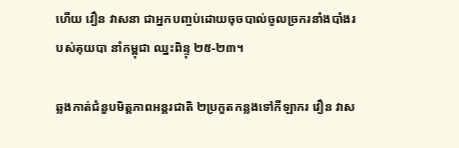ហើយ វឿន វាសនា ជាអ្នកបញ្ចប់ដោយចុចបាល់ចូលច្រករនាំងបាំងរបស់គុយបា នាំកម្ពុជា ឈ្នះពិន្ទុ ២៥-២៣។

ឆ្លងកាត់ជំនួបមិត្តភាពអន្តរជាតិ ២ប្រកួតកន្លងទៅកីឡាករ វឿន វាស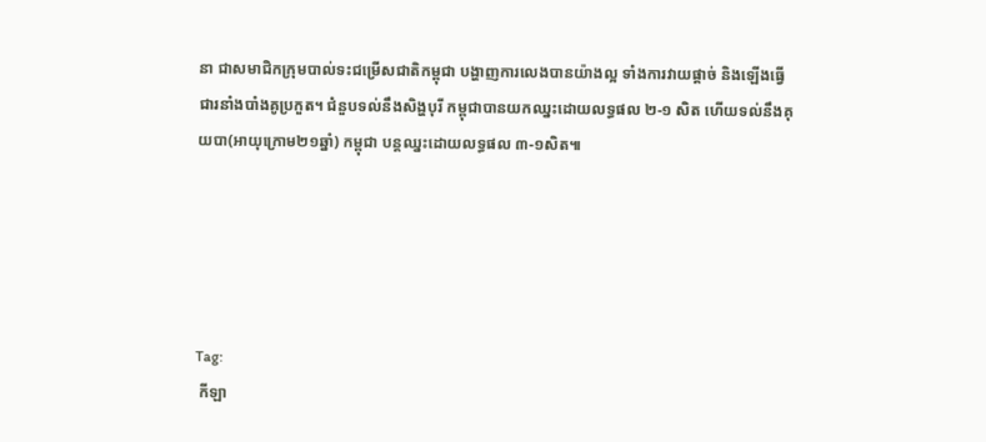នា ជាសមាជិកក្រុមបាល់ទះជម្រើសជាតិកម្ពុជា បង្ហាញការលេងបានយ៉ាងល្អ ទាំងការវាយផ្តាច់ និងឡើងធ្វើជារនាំងបាំងគូប្រកួត។ ជំនួបទល់នឹងសិង្ហបុរី កម្ពុជាបានយកឈ្នះដោយលទ្ធផល ២-១ សិត ហើយទល់នឹងគុយបា(អាយុក្រោម២១ឆ្នាំ) កម្ពុជា បន្តឈ្នះដោយលទ្ធផល ៣-១សិត៕





Tag:
 កីឡា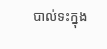បាល់ទះក្នុង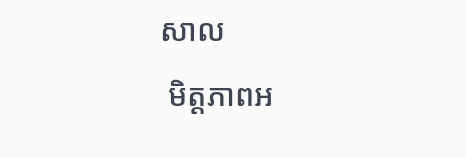សាល
 មិត្តភាពអ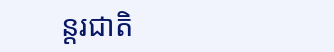ន្តរជាតិ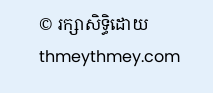© រក្សាសិទ្ធិដោយ thmeythmey.com